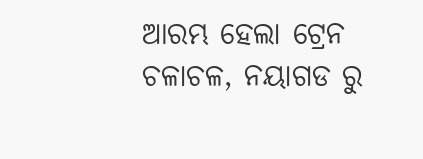ଆରମ୍ଭ ହେଲା ଟ୍ରେନ ଚଳାଚଳ, ନୟାଗଡ ରୁ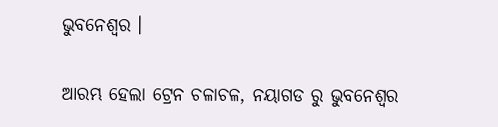ଭୁବନେଶ୍ୱର ।

ଆରମ୍ଭ ହେଲା ଟ୍ରେନ ଚଳାଚଳ, ନୟାଗଡ ରୁ ଭୁବନେଶ୍ୱର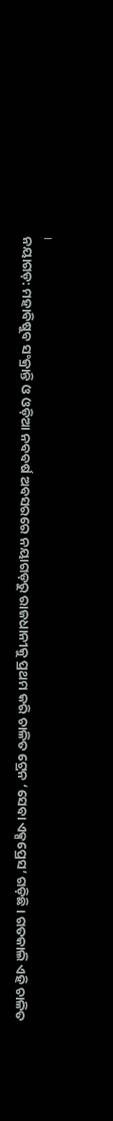।
ନୟାଗଡ଼: ମହାବିଷୁବ ସଂକ୍ରାନ୍ତି ଓ ଓଡ଼ିଆ ନବବର୍ଷ ଅବସରରେ ନୟାଗଡ଼ରୁ ରାଜଧାନୀକୁ ପ୍ରଥମ କରି ଚାଳିତ ଟ୍ରେନ ‘ସେବା ଏକ୍ସପ୍ରେସ’ ଗଡ଼ିଛି । ଗତକାଲି ଏହି ଚାଳିତ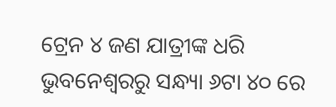ଟ୍ରେନ ୪ ଜଣ ଯାତ୍ରୀଙ୍କ ଧରି ଭୁବନେଶ୍ୱରରୁ ସନ୍ଧ୍ୟା ୬ଟା ୪୦ ରେ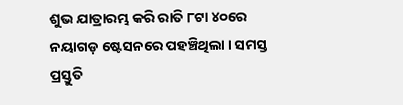ଶୁଭ ଯାତ୍ରାରମ୍ଭ କରି ରାତି ୮ଟା ୪୦ରେ ନୟାଗଡ଼ ଷ୍ଟେସନରେ ପହଞ୍ଚିଥିଲା । ସମସ୍ତ ପ୍ରସ୍ତୁତି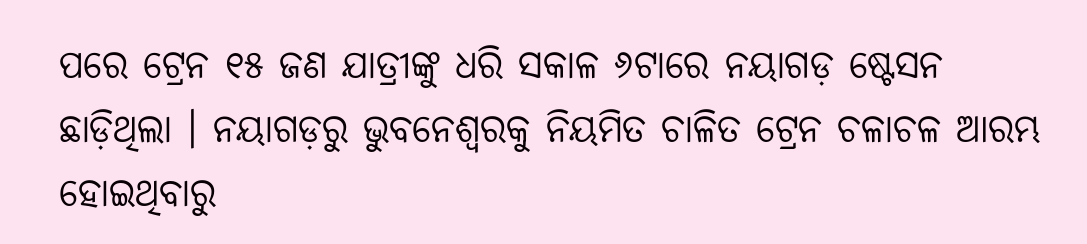ପରେ ଟ୍ରେନ ୧୫ ଜଣ ଯାତ୍ରୀଙ୍କୁ ଧରି ସକାଳ ୬ଟାରେ ନୟାଗଡ଼ ଷ୍ଟେସନ ଛାଡ଼ିଥିଲା । ନୟାଗଡ଼ରୁ ଭୁବନେଶ୍ୱରକୁ ନିୟମିତ ଚାଳିତ ଟ୍ରେନ ଚଳାଚଳ ଆରମ୍ଭ ହୋଇଥିବାରୁ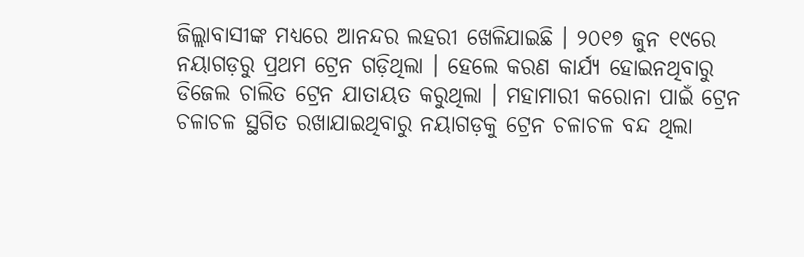ଜିଲ୍ଲାବାସୀଙ୍କ ମଧ୍ୟରେ ଆନନ୍ଦର ଲହରୀ ଖେଳିଯାଇଛି । ୨୦୧୭ ଜୁନ ୧୯ରେ ନୟାଗଡ଼ରୁ ପ୍ରଥମ ଟ୍ରେନ ଗଡ଼ିଥିଲା । ହେଲେ କରଣ କାର୍ଯ୍ୟ ହୋଇନଥିବାରୁ ଡିଜେଲ ଚାଲିତ ଟ୍ରେନ ଯାତାୟତ କରୁଥିଲା । ମହାମାରୀ କରୋନା ପାଇଁ ଟ୍ରେନ ଚଳାଚଳ ସ୍ଥଗିତ ରଖାଯାଇଥିବାରୁ ନୟାଗଡ଼କୁ ଟ୍ରେନ ଚଳାଚଳ ବନ୍ଦ ଥିଲା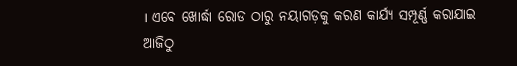। ଏବେ ଖୋର୍ଦ୍ଧା ରୋଡ ଠାରୁ ନୟାଗଡ଼କୁ କରଣ କାର୍ଯ୍ୟ ସମ୍ପୂର୍ଣ୍ଣ କରାଯାଇ ଆଜିଠୁ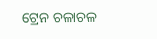ଟ୍ରେନ ଚଳାଚଳ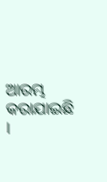ଆରମ୍ଭ କରାଯାଇଛି ।